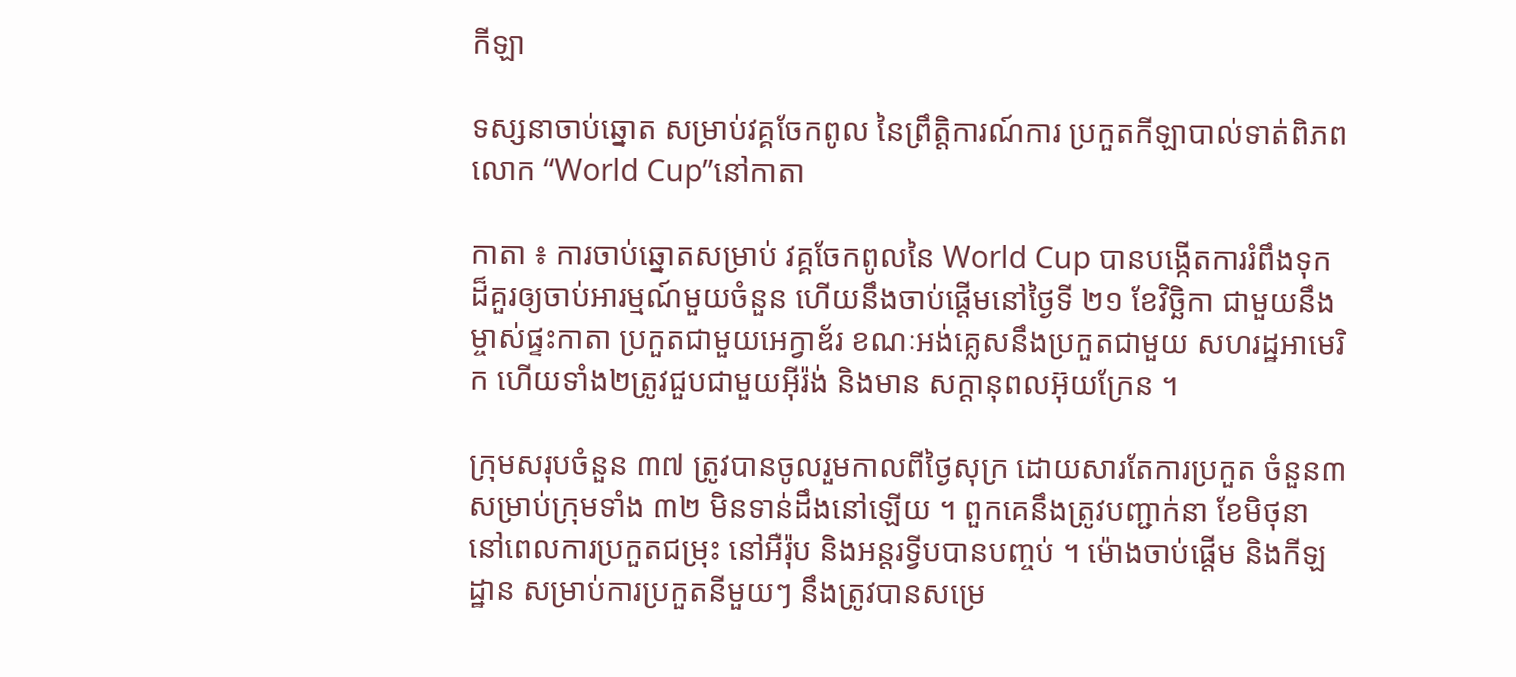កីឡា

ទស្សនាចាប់ឆ្នោត សម្រាប់វគ្គចែកពូល នៃព្រឹត្តិការណ៍ការ ប្រកួតកីឡាបាល់ទាត់ពិភពលោក “World Cup”នៅកាតា

កាតា ៖ ការចាប់ឆ្នោតសម្រាប់ វគ្គចែកពូលនៃ World Cup បានបង្កើតការរំពឹងទុក ដ៏គួរឲ្យចាប់អារម្មណ៍មួយចំនួន ហើយនឹងចាប់ផ្តើមនៅថ្ងៃទី ២១ ខែវិច្ឆិកា ជាមួយនឹង ម្ចាស់ផ្ទះកាតា ប្រកួតជាមួយអេក្វាឌ័រ ខណៈអង់គ្លេសនឹងប្រកួតជាមួយ សហរដ្ឋអាមេរិក ហើយទាំង២ត្រូវជួបជាមួយអ៊ីរ៉ង់ និងមាន សក្តានុពលអ៊ុយក្រែន ។

ក្រុមសរុបចំនួន ៣៧ ត្រូវបានចូលរួមកាលពីថ្ងៃសុក្រ ដោយសារតែការប្រកួត ចំនួន៣សម្រាប់ក្រុមទាំង ៣២ មិនទាន់ដឹងនៅឡើយ ។ ពួកគេនឹងត្រូវបញ្ជាក់នា ខែមិថុនា នៅពេលការប្រកួតជម្រុះ នៅអឺរ៉ុប និងអន្តរទ្វីបបានបញ្ចប់ ។ ម៉ោងចាប់ផ្តើម និងកីឡដ្ឋាន សម្រាប់ការប្រកួតនីមួយៗ នឹងត្រូវបានសម្រេ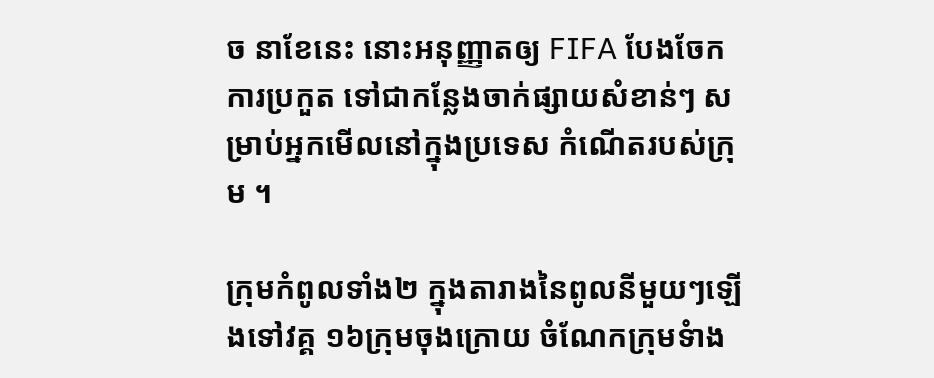ច នាខែនេះ នោះអនុញ្ញាតឲ្យ FIFA បែងចែកការប្រកួត ទៅជាកន្លែងចាក់ផ្សាយសំខាន់ៗ សម្រាប់អ្នកមើលនៅក្នុងប្រទេស កំណើតរបស់ក្រុម ។

ក្រុមកំពូលទាំង២ ក្នុងតារាងនៃពូលនីមួយៗឡើងទៅវគ្គ ១៦ក្រុមចុងក្រោយ ចំណែកក្រុមទំាង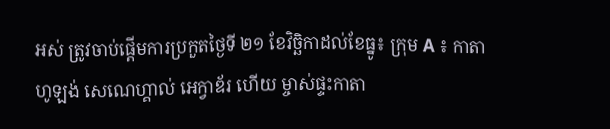អស់ ត្រូវចាប់ផ្តើមការប្រកួតថ្ងៃទី ២១ ខែវិច្ឆិកាដល់ខែធ្នូ៖ ក្រុម A ៖ កាតា ហូឡង់ សេណេហ្គាល់ អេក្វាឌ័រ ហើយ ម្ចាស់ផ្ទះកាតា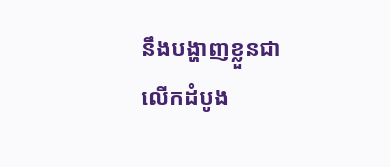នឹងបង្ហាញខ្លួនជាលើកដំបូង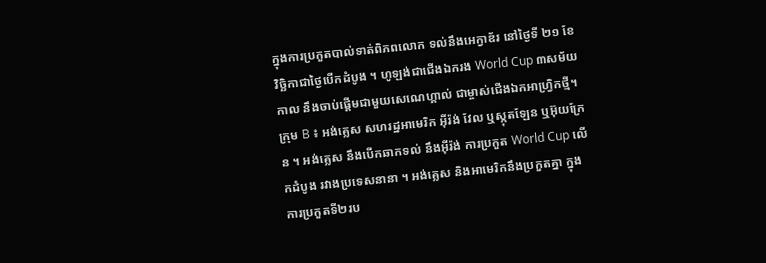ក្នុងការប្រកួតបាល់ទាត់ពិភពលោក ទល់នឹងអេក្វាឌ័រ នៅថ្ងៃទី ២១ ខែវិច្ឆិកាជាថ្ងៃបើកដំបូង ។ ហូឡង់ជាជើងឯករង World Cup ៣សម័យកាល នឹងចាប់ផ្តើមជាមួយសេណេហ្គាល់ ជាម្ចាស់ជើងឯកអាហ្វ្រិកថ្មី។
ក្រុម B ៖ អង់គ្លេស សហរដ្ឋអាមេរិក អ៊ីរ៉ង់ វែល ឬស្កុតឡែន ឬអ៊ុយក្រែន ។ អង់គ្លេស នឹងបើកឆាកទល់ នឹងអ៊ីរ៉ង់ ការប្រកួត World Cup លើកដំបូង រវាងប្រទេសនានា ។ អង់គ្លេស និងអាមេរិកនឹងប្រកួតគ្នា ក្នុងការប្រកួតទី២រប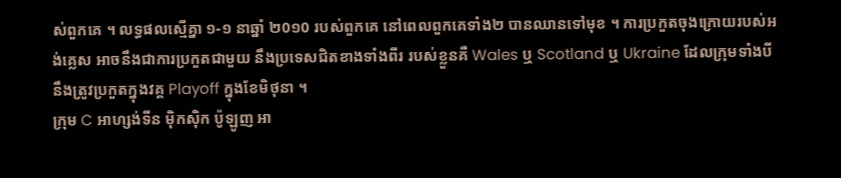ស់ពួកគេ ។ លទ្ធផលស្មើគ្នា ១-១ នាឆ្នាំ ២0១0 របស់ពួកគេ នៅពេលពួកគេទាំង២ បានឈានទៅមុខ ។ ការប្រកួតចុងក្រោយរបស់អង់គ្លេស អាចនឹងជាការប្រកួតជាមួយ នឹងប្រទេសជិតខាងទាំងពីរ របស់ខ្លួនគឺ Wales ឬ Scotland ឬ Ukraine ដែលក្រុមទាំងបី នឹងត្រូវប្រកួតក្នុងវគ្គ Playoff ក្នុងខែមិថុនា ។
ក្រុម C អាហ្សង់ទីន ម៉ិកស៊ិក ប៉ូឡូញ អា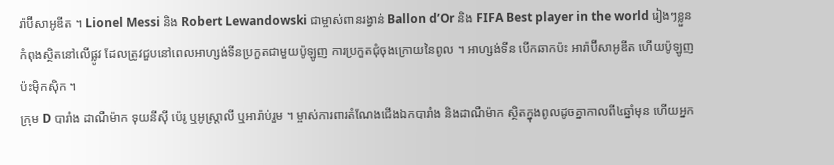រ៉ាប៊ីសាអូឌីត ។ Lionel Messi និង Robert Lewandowski ជាម្ចាស់ពានរង្វាន់ Ballon d’Or និង FIFA Best player in the world រៀងៗខ្លួនកំពុងស្ថិតនៅលើផ្លូវ ដែលត្រូវជួបនៅពេលអាហ្សង់ទីនប្រកួតជាមួយប៉ូឡូញ ការប្រកួតជុំចុងក្រោយនៃពូល ។ អាហ្សង់ទីន បើកឆាកប៉ះ អារ៉ាប៊ីសាអូឌីត ហើយប៉ូឡូញ ប៉ះម៉ិកស៊ិក ។
ក្រុម D បារាំង ដាណឺម៉ាក ទុយនីស៊ី ប៉េរូ ឬអូស្ត្រាលី ឬអារ៉ាប់រួម ។ ម្ចាស់ការពារតំណែងជើងឯកបារាំង និងដាណឺម៉ាក ស្ថិតក្នុងពូលដូចគ្នាកាលពី៤ឆ្នាំមុន ហើយអ្នក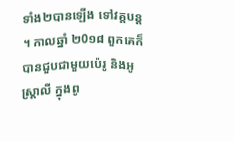ទាំង២បានឡើង ទៅវគ្គបន្ត ។ កាលឆ្នាំ ២0១៨ ពួកគេក៏បានជួបជាមួយប៉េរូ និងអូស្ត្រាលី ក្នុងពូ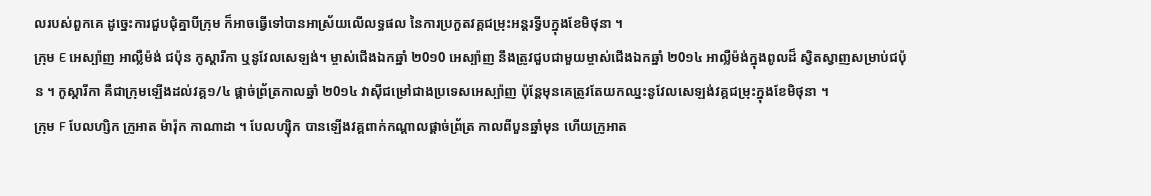លរបស់ពួកគេ ដូច្នេះការជួបជុំគ្នាបីក្រុម ក៏អាចធ្វើទៅបានអាស្រ័យលើលទ្ធផល នៃការប្រកួតវគ្គជម្រុះអន្តរទ្វីបក្នុងខែមិថុនា ។
ក្រុម E អេស្ប៉ាញ អាល្លឺម៉ង់ ជប៉ុន កូស្តារីកា ឬនូវែលសេឡង់។ ម្ចាស់ជើងឯកឆ្នាំ ២0១0 អេស្ប៉ាញ នឹងត្រូវជួបជាមួយម្ចាស់ជើងឯកឆ្នាំ ២0១៤ អាល្លឺម៉ង់ក្នុងពូលដ៏ ស្វិតស្វាញសម្រាប់ជប៉ុន ។ កូស្តារីកា គឺជាក្រុមឡើងដល់វគ្គ១/៤ ផ្តាច់ព្រ័ត្រកាលឆ្នាំ ២0១៤ វាស៊ីជម្រៅជាងប្រទេសអេស្ប៉ាញ ប៉ុន្តែមុនគេត្រូវតែយកឈ្នះនូវែលសេឡង់វគ្គជម្រុះក្នុងខែមិថុនា ។
ក្រុម F បែលហ្សិក ក្រូអាត ម៉ារ៉ុក កាណាដា ។ បែលហ្ស៊ិក បានឡើងវគ្គពាក់កណ្តាលផ្តាច់ព្រ័ត្រ កាលពីបួនឆ្នាំមុន ហើយក្រូអាត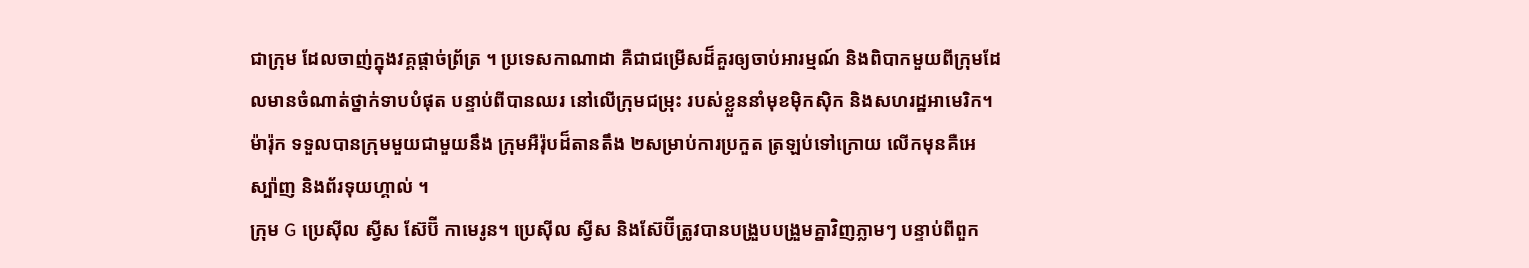ជាក្រុម ដែលចាញ់ក្នុងវគ្គផ្តាច់ព្រ័ត្រ ។ ប្រទេសកាណាដា គឺជាជម្រើសដ៏គួរឲ្យចាប់អារម្មណ៍ និងពិបាកមួយពីក្រុមដែលមានចំណាត់ថ្នាក់ទាបបំផុត បន្ទាប់ពីបានឈរ នៅលើក្រុមជម្រុះ របស់ខ្លួននាំមុខម៉ិកស៊ិក និងសហរដ្ឋអាមេរិក។ ម៉ារ៉ុក ទទួលបានក្រុមមួយជាមួយនឹង ក្រុមអឺរ៉ុបដ៏តានតឹង ២សម្រាប់ការប្រកួត ត្រឡប់ទៅក្រោយ លើកមុនគឺអេស្ប៉ាញ និងព័រទុយហ្គាល់ ។
ក្រុម G ប្រេស៊ីល ស្វីស ស៊ែប៊ី កាមេរូន។ ប្រេស៊ីល ស្វីស និងស៊ែប៊ីត្រូវបានបង្រួបបង្រួមគ្នាវិញភ្លាមៗ បន្ទាប់ពីពួក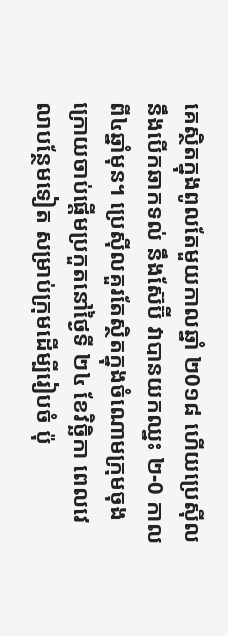គេស្ថិតក្នុងពូលតែមួយកាលឆ្នាំ ២0១៨ ហើយប្រេស៊ីលនឹងបើកឆាកទល់ នឹងស៊ែប៊ី វាបានយកឈ្នះ ២-0 កាលពី៤ឆ្នាំមុន។ ប្រេស៊ីលគួរតែស្ថិតក្នុងចំណោមក្រុមចុងក្រោយចាប់ផ្តើមប្រកួតនៅថ្ងៃទី ២៤ ខែវិច្ឆិកា ពេលវេលាបន្ថែមទៀត សម្រាប់ក្រុមដើម្បីរៀបចំ ប៉ុ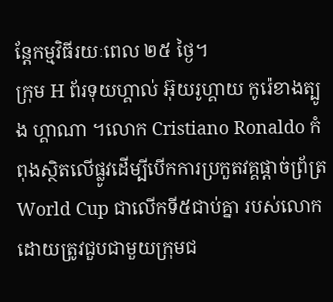ន្តែកម្មវិធីរយៈពេល ២៥ ថ្ងៃ។
ក្រុម H ព័រទុយហ្គាល់ អ៊ុយរូហ្គាយ កូរ៉េខាងត្បូង ហ្គាណា ។លោក Cristiano Ronaldo កំពុងស្ថិតលើផ្លូវដើម្បីបើកការប្រកួតវគ្គផ្តាច់ព្រ័ត្រ World Cup ជាលើកទី៥ជាប់គ្នា របស់លោកដោយត្រូវជួបជាមួយក្រុមជ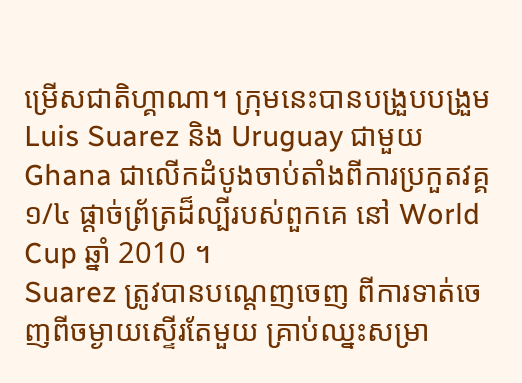ម្រើសជាតិហ្គាណា។ ក្រុមនេះបានបង្រួបបង្រួម Luis Suarez និង Uruguay ជាមួយ Ghana ជាលើកដំបូងចាប់តាំងពីការប្រកួតវគ្គ ១/៤ ផ្តាច់ព្រ័ត្រដ៏ល្បីរបស់ពួកគេ នៅ World Cup ឆ្នាំ 2010 ។
Suarez ត្រូវបានបណ្ដេញចេញ ពីការទាត់ចេញពីចម្ងាយស្ទើរតែមួយ គ្រាប់ឈ្នះសម្រា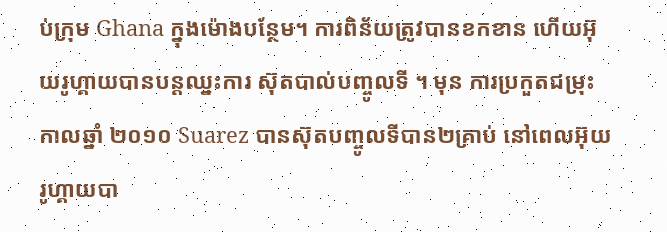ប់ក្រុម Ghana ក្នុងម៉ោងបន្ថែម។ ការពិន័យត្រូវបានខកខាន ហើយអ៊ុយរូហ្គាយបានបន្តឈ្នះការ ស៊ុតបាល់បញ្ចូលទី ។ មុន ការប្រកួតជម្រុះកាលឆ្នាំ ២០១០ Suarez បានស៊ុតបញ្ចូលទីបាន២គ្រាប់ នៅពេលអ៊ុយរូហ្គាយបា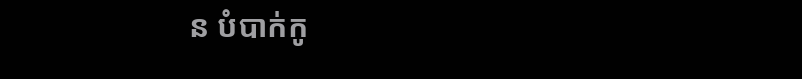ន បំបាក់កូ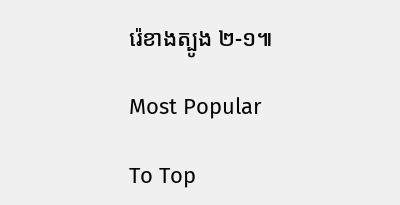រ៉េខាងត្បូង ២-១៕

Most Popular

To Top